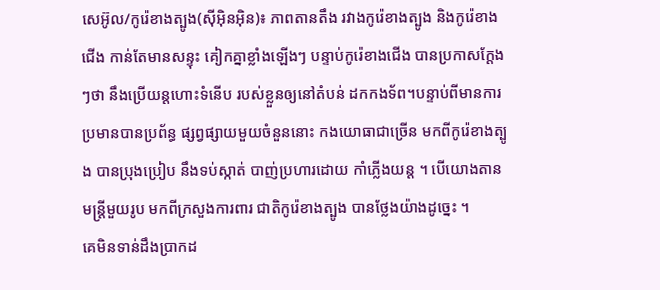សេអ៊ូល/កូរ៉េខាងត្បូង(ស៊ីអ៊ិនអ៊ិន)៖ ភាពតានតឹង រវាងកូរ៉េខាងត្បូង និងកូរ៉េខាងជើង កាន់តែមានសន្ទុះ គៀកគ្នាខ្លាំងឡើងៗ បន្ទាប់កូរ៉េខាងជើង បានប្រកាសក្តែងៗថា នឹងប្រើយន្តហោះទំនើប របស់ខ្លួនឲ្យនៅតំបន់ ដកកងទ័ព។បន្ទាប់ពីមានការ ប្រមានបានប្រព័ន្ធ ផ្សព្វផ្សាយមួយចំនួននោះ កងយោធាជាច្រើន មកពីកូរ៉េខាងត្បូង បានប្រុងប្រៀប នឹងទប់ស្កាត់ បាញ់ប្រហារដោយ កាំភ្លើងយន្ត ។ បើយោងតានមន្ត្រីមួយរូប មកពីក្រសួងការពារ ជាតិកូរ៉េខាងត្បូង បានថ្លែងយ៉ាងដូច្នេះ ។
គេមិនទាន់ដឹងប្រាកដ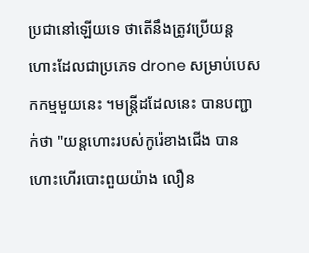ប្រជានៅឡើយទេ ថាតើនឹងត្រូវប្រើយន្ត ហោះដែលជាប្រភេទ drone សម្រាប់បេសកកម្មមួយនេះ ។មន្ត្រីដដែលនេះ បានបញ្ជាក់ថា "យន្តហោះរបស់កូរ៉េខាងជើង បានហោះហើរបោះពួយយ៉ាង លឿន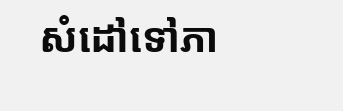សំដៅទៅភា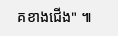គខាងជើង" ៕